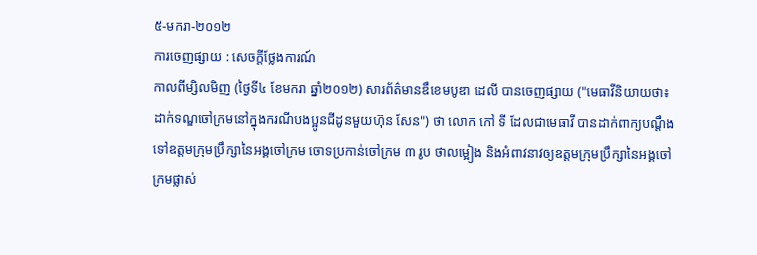៥-មករា-២០១២
ការចេញផ្សាយ : សេចក្តីថ្លែងការណ៍
កាលពីម្សិលមិញ (ថ្ងៃទី៤ ខែមករា ឆ្នាំ២០១២) សារព័ត៌មានឌឹខេមបូឌា ដេលី បានចេញផ្សាយ ("មេធាវីនិយាយថា៖ ដាក់ទណ្ឌចៅក្រមនៅក្នុងករណីបងប្អូនជីដូនមួយហ៊ុន សែន") ថា លោក កៅ ទី ដែលជាមេធាវី បានដាក់ពាក្យបណ្តឹងទៅឧត្តមក្រុមប្រឹក្សានៃអង្គចៅក្រម ចោទប្រកាន់ចៅក្រម ៣ រូប ថាលម្អៀង និងអំពាវនាវឲ្យឧត្តមក្រុមប្រឹក្សានៃអង្គចៅក្រមផ្លាស់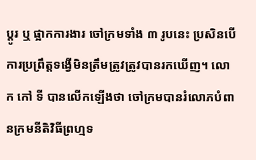ប្តូរ ឬ ផ្អាកការងារ ចៅក្រមទាំង ៣ រូបនេះ ប្រសិនបើការប្រព្រឹត្តទង្វើមិនត្រឹមត្រូវត្រូវបានរកឃើញ។ លោក កៅ ទី បានលើកឡើងថា ចៅក្រមបានរំលោភបំពានក្រមនីតិវិធីព្រហ្មទ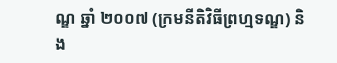ណ្ឌ ឆ្នាំ ២០០៧ (ក្រមនីតិវិធីព្រហ្មទណ្ឌ) និង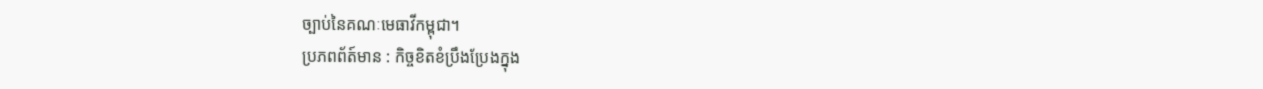ច្បាប់នៃគណៈមេធាវីកម្ពុជា។
ប្រភពព័ត៍មាន : កិច្ចខិតខំប្រឹងប្រែងក្នុង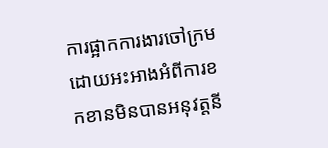ការផ្អាកការងារចៅក្រម ដោយអះអាងអំពីការខកខានមិនបានអនុវត្តនី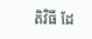តិវិធី ដែ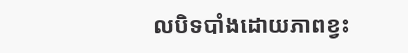លបិទបាំងដោយភាពខ្វះ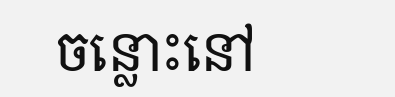ចន្លោះនៅ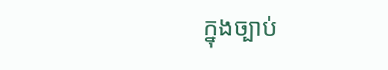ក្នុងច្បាប់